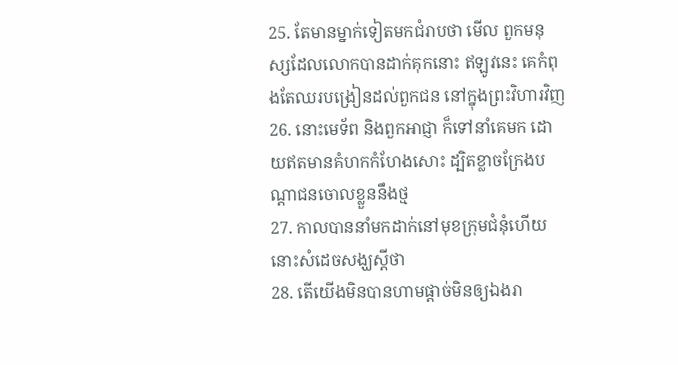25. តែមានម្នាក់ទៀតមកជំរាបថា មើល ពួកមនុស្សដែលលោកបានដាក់គុកនោះ ឥឡូវនេះ គេកំពុងតែឈរបង្រៀនដល់ពួកជន នៅក្នុងព្រះវិហារវិញ
26. នោះមេទ័ព និងពួកអាជ្ញា ក៏ទៅនាំគេមក ដោយឥតមានគំហកកំហែងសោះ ដ្បិតខ្លាចក្រែងបណ្តាជនចោលខ្លួននឹងថ្ម
27. កាលបាននាំមកដាក់នៅមុខក្រុមជំនុំហើយ នោះសំដេចសង្ឃស្តីថា
28. តើយើងមិនបានហាមផ្តាច់មិនឲ្យឯងរា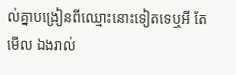ល់គ្នាបង្រៀនពីឈ្មោះនោះទៀតទេឬអី តែមើល ឯងរាល់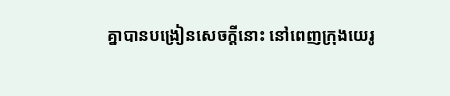គ្នាបានបង្រៀនសេចក្ដីនោះ នៅពេញក្រុងយេរូ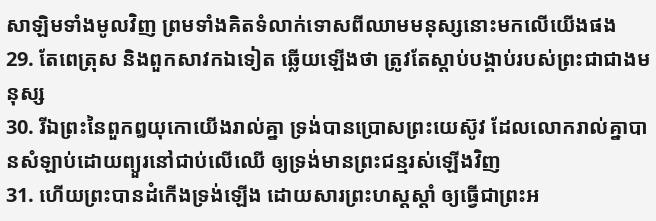សាឡិមទាំងមូលវិញ ព្រមទាំងគិតទំលាក់ទោសពីឈាមមនុស្សនោះមកលើយើងផង
29. តែពេត្រុស និងពួកសាវកឯទៀត ឆ្លើយឡើងថា ត្រូវតែស្តាប់បង្គាប់របស់ព្រះជាជាងមនុស្ស
30. រីឯព្រះនៃពួកឰយុកោយើងរាល់គ្នា ទ្រង់បានប្រោសព្រះយេស៊ូវ ដែលលោករាល់គ្នាបានសំឡាប់ដោយព្យួរនៅជាប់លើឈើ ឲ្យទ្រង់មានព្រះជន្មរស់ឡើងវិញ
31. ហើយព្រះបានដំកើងទ្រង់ឡើង ដោយសារព្រះហស្តស្តាំ ឲ្យធ្វើជាព្រះអ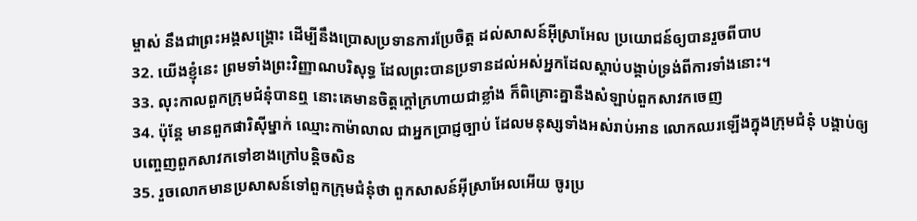ម្ចាស់ នឹងជាព្រះអង្គសង្គ្រោះ ដើម្បីនឹងប្រោសប្រទានការប្រែចិត្ត ដល់សាសន៍អ៊ីស្រាអែល ប្រយោជន៍ឲ្យបានរួចពីបាប
32. យើងខ្ញុំនេះ ព្រមទាំងព្រះវិញ្ញាណបរិសុទ្ធ ដែលព្រះបានប្រទានដល់អស់អ្នកដែលស្តាប់បង្គាប់ទ្រង់ពីការទាំងនោះ។
33. លុះកាលពួកក្រុមជំនុំបានឮ នោះគេមានចិត្តក្តៅក្រហាយជាខ្លាំង ក៏ពិគ្រោះគ្នានឹងសំឡាប់ពួកសាវកចេញ
34. ប៉ុន្តែ មានពួកផារិស៊ីម្នាក់ ឈ្មោះកាម៉ាលាល ជាអ្នកប្រាជ្ញច្បាប់ ដែលមនុស្សទាំងអស់រាប់អាន លោកឈរឡើងក្នុងក្រុមជំនុំ បង្គាប់ឲ្យបញ្ចេញពួកសាវកទៅខាងក្រៅបន្តិចសិន
35. រួចលោកមានប្រសាសន៍ទៅពួកក្រុមជំនុំថា ពួកសាសន៍អ៊ីស្រាអែលអើយ ចូរប្រ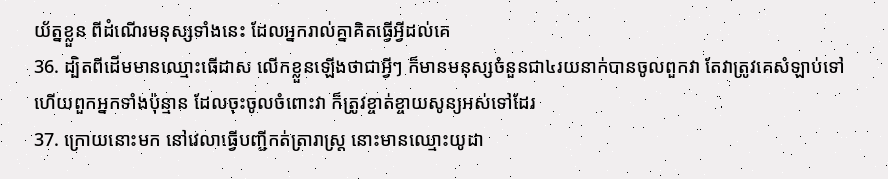យ័ត្នខ្លួន ពីដំណើរមនុស្សទាំងនេះ ដែលអ្នករាល់គ្នាគិតធ្វើអ្វីដល់គេ
36. ដ្បិតពីដើមមានឈ្មោះធើដាស លើកខ្លួនឡើងថាជាអ្វីៗ ក៏មានមនុស្សចំនួនជា៤រយនាក់បានចូលពួកវា តែវាត្រូវគេសំឡាប់ទៅ ហើយពួកអ្នកទាំងប៉ុន្មាន ដែលចុះចូលចំពោះវា ក៏ត្រូវខ្ចាត់ខ្ចាយសូន្យអស់ទៅដែរ
37. ក្រោយនោះមក នៅវេលាធ្វើបញ្ជីកត់ត្រារាស្ត្រ នោះមានឈ្មោះយូដា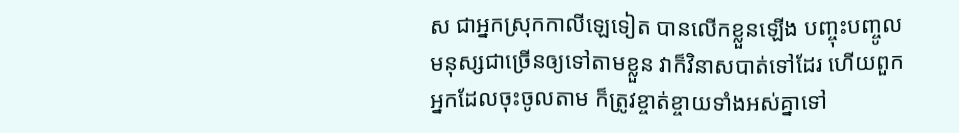ស ជាអ្នកស្រុកកាលីឡេទៀត បានលើកខ្លួនឡើង បញ្ចុះបញ្ចូលមនុស្សជាច្រើនឲ្យទៅតាមខ្លួន វាក៏វិនាសបាត់ទៅដែរ ហើយពួកអ្នកដែលចុះចូលតាម ក៏ត្រូវខ្ចាត់ខ្ចាយទាំងអស់គ្នាទៅ